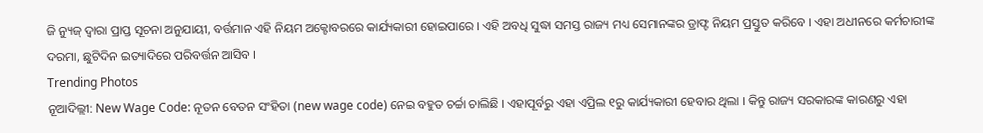ଜି ନ୍ୟୁଜ୍ ଦ୍ୱାରା ପ୍ରାପ୍ତ ସୂଚନା ଅନୁଯାୟୀ, ବର୍ତ୍ତମାନ ଏହି ନିୟମ ଅକ୍ଟୋବରରେ କାର୍ଯ୍ୟକାରୀ ହୋଇପାରେ । ଏହି ଅବଧି ସୁଦ୍ଧା ସମସ୍ତ ରାଜ୍ୟ ମଧ୍ୟ ସେମାନଙ୍କର ଡ୍ରାଫ୍ଟ ନିୟମ ପ୍ରସ୍ତୁତ କରିବେ । ଏହା ଅଧୀନରେ କର୍ମଚାରୀଙ୍କ ଦରମା, ଛୁଟିଦିନ ଇତ୍ୟାଦିରେ ପରିବର୍ତ୍ତନ ଆସିବ ।
Trending Photos
ନୂଆଦିଲ୍ଲୀ: New Wage Code: ନୂତନ ବେତନ ସଂହିତା (new wage code) ନେଇ ବହୁତ ଚର୍ଚ୍ଚା ଚାଲିଛି । ଏହାପୂର୍ବରୁ ଏହା ଏପ୍ରିଲ ୧ରୁ କାର୍ଯ୍ୟକାରୀ ହେବାର ଥିଲା । କିନ୍ତୁ ରାଜ୍ୟ ସରକାରଙ୍କ କାରଣରୁ ଏହା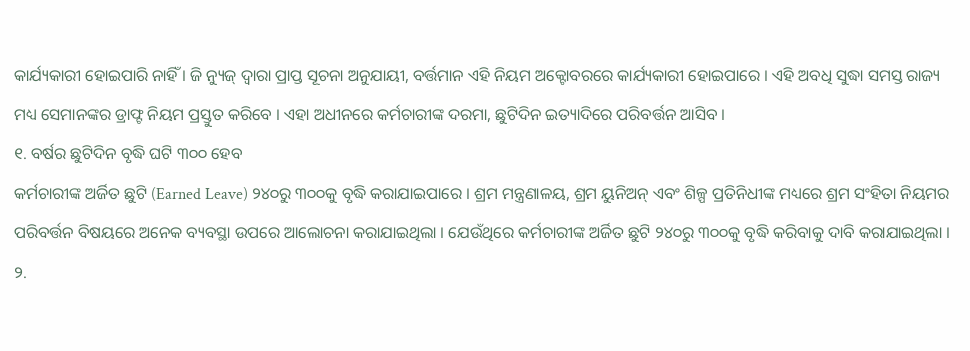କାର୍ଯ୍ୟକାରୀ ହୋଇପାରି ନାହିଁ । ଜି ନ୍ୟୁଜ୍ ଦ୍ୱାରା ପ୍ରାପ୍ତ ସୂଚନା ଅନୁଯାୟୀ, ବର୍ତ୍ତମାନ ଏହି ନିୟମ ଅକ୍ଟୋବରରେ କାର୍ଯ୍ୟକାରୀ ହୋଇପାରେ । ଏହି ଅବଧି ସୁଦ୍ଧା ସମସ୍ତ ରାଜ୍ୟ ମଧ୍ୟ ସେମାନଙ୍କର ଡ୍ରାଫ୍ଟ ନିୟମ ପ୍ରସ୍ତୁତ କରିବେ । ଏହା ଅଧୀନରେ କର୍ମଚାରୀଙ୍କ ଦରମା, ଛୁଟିଦିନ ଇତ୍ୟାଦିରେ ପରିବର୍ତ୍ତନ ଆସିବ ।
୧. ବର୍ଷର ଛୁଟିଦିନ ବୃଦ୍ଧି ଘଟି ୩୦୦ ହେବ
କର୍ମଚାରୀଙ୍କ ଅର୍ଜିତ ଛୁଟି (Earned Leave) ୨୪୦ରୁ ୩୦୦କୁ ବୃଦ୍ଧି କରାଯାଇପାରେ । ଶ୍ରମ ମନ୍ତ୍ରଣାଳୟ, ଶ୍ରମ ୟୁନିଅନ୍ ଏବଂ ଶିଳ୍ପ ପ୍ରତିନିଧୀଙ୍କ ମଧ୍ୟରେ ଶ୍ରମ ସଂହିତା ନିୟମର ପରିବର୍ତ୍ତନ ବିଷୟରେ ଅନେକ ବ୍ୟବସ୍ଥା ଉପରେ ଆଲୋଚନା କରାଯାଇଥିଲା । ଯେଉଁଥିରେ କର୍ମଚାରୀଙ୍କ ଅର୍ଜିତ ଛୁଟି ୨୪୦ରୁ ୩୦୦କୁ ବୃଦ୍ଧି କରିବାକୁ ଦାବି କରାଯାଇଥିଲା ।
୨.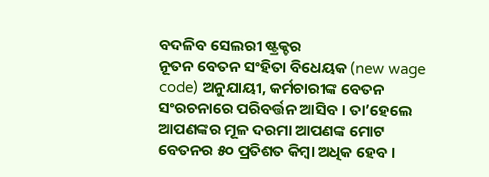ବଦଳିବ ସେଲରୀ ଷ୍ଟ୍ରକ୍ଚର
ନୂତନ ବେତନ ସଂହିତା ବିଧେୟକ (new wage code) ଅନୁଯାୟୀ, କର୍ମଚାରୀଙ୍କ ବେତନ ସଂରଚନାରେ ପରିବର୍ତ୍ତନ ଆସିବ । ତା’ହେଲେ ଆପଣଙ୍କର ମୂଳ ଦରମା ଆପଣଙ୍କ ମୋଟ ବେତନର ୫୦ ପ୍ରତିଶତ କିମ୍ବା ଅଧିକ ହେବ ।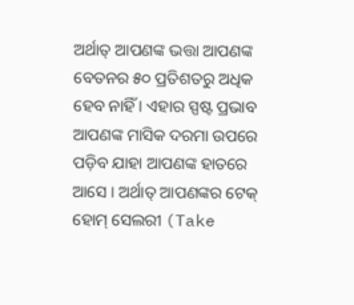ଅର୍ଥାତ୍ ଆପଣଙ୍କ ଭତ୍ତା ଆପଣଙ୍କ ବେତନର ୫୦ ପ୍ରତିଶତରୁ ଅଧିକ ହେବ ନାହିଁ । ଏହାର ସ୍ପଷ୍ଟ ପ୍ରଭାବ ଆପଣଙ୍କ ମାସିକ ଦରମା ଉପରେ ପଡ଼ିବ ଯାହା ଆପଣଙ୍କ ହାତରେ ଆସେ । ଅର୍ଥାତ୍ ଆପଣଙ୍କର ଟେକ୍ ହୋମ୍ ସେଲରୀ (Take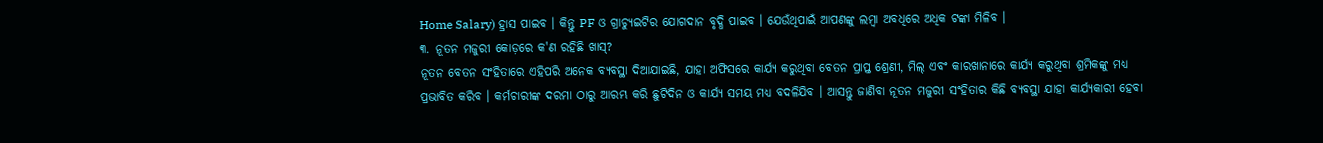Home Salary) ହ୍ରାସ ପାଇବ । କିନ୍ତୁ PF ଓ ଗ୍ରାଚ୍ୟୁଇଟିର ଯୋଗଦାନ ବୃଦ୍ଧି ପାଇବ । ଯେଉଁଥିପାଇଁ ଆପଣଙ୍କୁ ଲମ୍ୱା ଅବଧିରେ ଅଧିକ ଟଙ୍କା ମିଳିବ ।
୩. ନୂତନ ମଜୁରୀ କୋଡ଼ରେ କ'ଣ ରହିଛି ଖାସ୍?
ନୂତନ ବେତନ ସଂହିତାରେ ଏହିପରି ଅନେକ ବ୍ୟବସ୍ଥା ଦିଆଯାଇଛି, ଯାହା ଅଫିସରେ କାର୍ଯ୍ୟ କରୁଥିବା ବେତନ ପ୍ରାପ୍ତ ଶ୍ରେଣୀ, ମିଲ୍ ଏବଂ କାରଖାନାରେ କାର୍ଯ୍ୟ କରୁଥିବା ଶ୍ରମିକଙ୍କୁ ମଧ୍ୟ ପ୍ରଭାବିତ କରିବ । କର୍ମଚାରୀଙ୍କ ଦରମା ଠାରୁ ଆରମ୍ଭ କରି ଛୁଟିଦିନ ଓ କାର୍ଯ୍ୟ ସମୟ ମଧ୍ୟ ବଦଳିଯିବ । ଆସନ୍ତୁ ଜାଣିବା ନୂତନ ମଜୁରୀ ସଂହିତାର କିଛି ବ୍ୟବସ୍ଥା ଯାହା କାର୍ଯ୍ୟକାରୀ ହେବା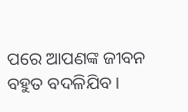ପରେ ଆପଣଙ୍କ ଜୀବନ ବହୁତ ବଦଳିଯିବ ।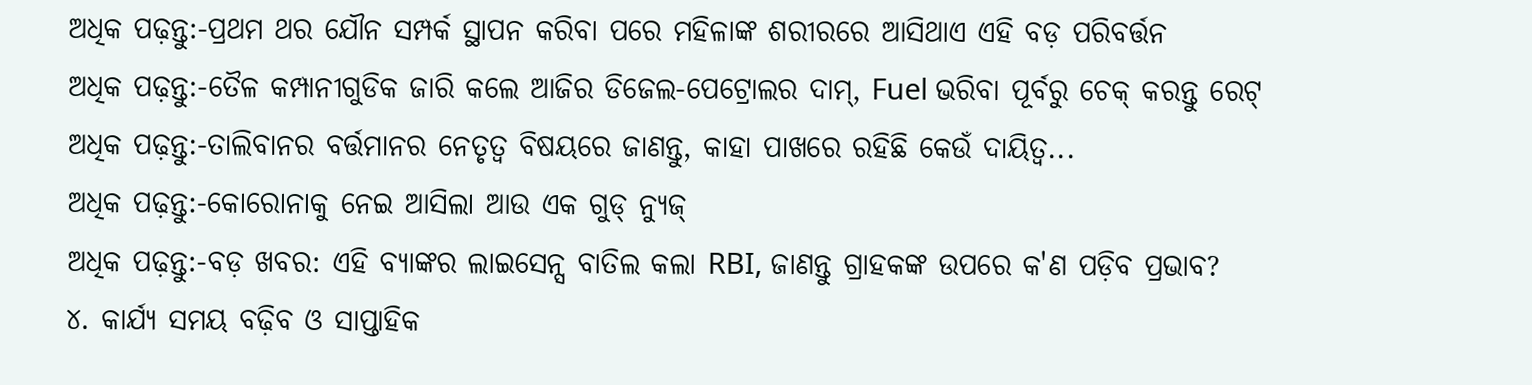ଅଧିକ ପଢ଼ନ୍ତୁ:-ପ୍ରଥମ ଥର ଯୌନ ସମ୍ପର୍କ ସ୍ଥାପନ କରିବା ପରେ ମହିଳାଙ୍କ ଶରୀରରେ ଆସିଥାଏ ଏହି ବଡ଼ ପରିବର୍ତ୍ତନ
ଅଧିକ ପଢ଼ନ୍ତୁ:-ତୈଳ କମ୍ପାନୀଗୁଡିକ ଜାରି କଲେ ଆଜିର ଡିଜେଲ-ପେଟ୍ରୋଲର ଦାମ୍, Fuel ଭରିବା ପୂର୍ବରୁ ଚେକ୍ କରନ୍ତୁ ରେଟ୍
ଅଧିକ ପଢ଼ନ୍ତୁ:-ତାଲିବାନର ବର୍ତ୍ତମାନର ନେତୃତ୍ୱ ବିଷୟରେ ଜାଣନ୍ତୁ, କାହା ପାଖରେ ରହିଛି କେଉଁ ଦାୟିତ୍ୱ...
ଅଧିକ ପଢ଼ନ୍ତୁ:-କୋରୋନାକୁ ନେଇ ଆସିଲା ଆଉ ଏକ ଗୁଡ୍ ନ୍ୟୁଜ୍
ଅଧିକ ପଢ଼ନ୍ତୁ:-ବଡ଼ ଖବର: ଏହି ବ୍ୟାଙ୍କର ଲାଇସେନ୍ସ ବାତିଲ କଲା RBI, ଜାଣନ୍ତୁ ଗ୍ରାହକଙ୍କ ଉପରେ କ'ଣ ପଡ଼ିବ ପ୍ରଭାବ?
୪. କାର୍ଯ୍ୟ ସମୟ ବଢ଼ିବ ଓ ସାପ୍ତାହିକ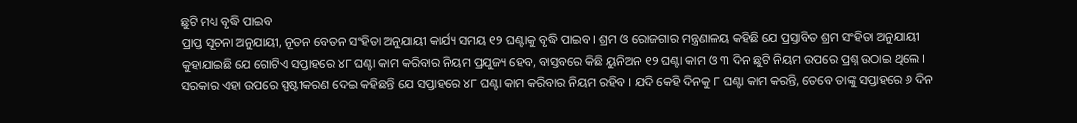ଛୁଟି ମଧ୍ୟ ବୃଦ୍ଧି ପାଇବ
ପ୍ରାପ୍ତ ସୂଚନା ଅନୁଯାୟୀ, ନୂତନ ବେତନ ସଂହିତା ଅନୁଯାୟୀ କାର୍ଯ୍ୟ ସମୟ ୧୨ ଘଣ୍ଟାକୁ ବୃଦ୍ଧି ପାଇବ । ଶ୍ରମ ଓ ରୋଜଗାର ମନ୍ତ୍ରଣାଳୟ କହିଛି ଯେ ପ୍ରସ୍ତାବିତ ଶ୍ରମ ସଂହିତା ଅନୁଯାୟୀ କୁହାଯାଇଛି ଯେ ଗୋଟିଏ ସପ୍ତାହରେ ୪୮ ଘଣ୍ଟା କାମ କରିବାର ନିୟମ ପ୍ରଯୁଜ୍ୟ ହେବ, ବାସ୍ତବରେ କିଛି ୟୁନିଅନ ୧୨ ଘଣ୍ଟା କାମ ଓ ୩ ଦିନ ଛୁଟି ନିୟମ ଉପରେ ପ୍ରଶ୍ନ ଉଠାଇ ଥିଲେ । ସରକାର ଏହା ଉପରେ ସ୍ପଷ୍ଟୀକରଣ ଦେଇ କହିଛନ୍ତି ଯେ ସପ୍ତାହରେ ୪୮ ଘଣ୍ଟା କାମ କରିବାର ନିୟମ ରହିବ । ଯଦି କେହି ଦିନକୁ ୮ ଘଣ୍ଟା କାମ କରନ୍ତି, ତେବେ ତାଙ୍କୁ ସପ୍ତାହରେ ୬ ଦିନ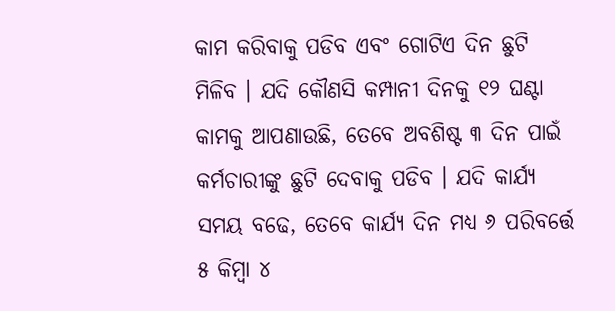କାମ କରିବାକୁ ପଡିବ ଏବଂ ଗୋଟିଏ ଦିନ ଛୁଟି ମିଳିବ । ଯଦି କୌଣସି କମ୍ପାନୀ ଦିନକୁ ୧୨ ଘଣ୍ଟା କାମକୁ ଆପଣାଉଛି, ତେବେ ଅବଶିଷ୍ଟ ୩ ଦିନ ପାଇଁ କର୍ମଚାରୀଙ୍କୁ ଛୁଟି ଦେବାକୁ ପଡିବ । ଯଦି କାର୍ଯ୍ୟ ସମୟ ବଢେ, ତେବେ କାର୍ଯ୍ୟ ଦିନ ମଧ୍ୟ ୬ ପରିବର୍ତ୍ତେ ୫ କିମ୍ବା ୪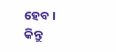ହେବ । କିନ୍ତୁ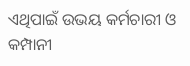ଏଥିପାଇଁ ଉଭୟ କର୍ମଚାରୀ ଓ କମ୍ପାନୀ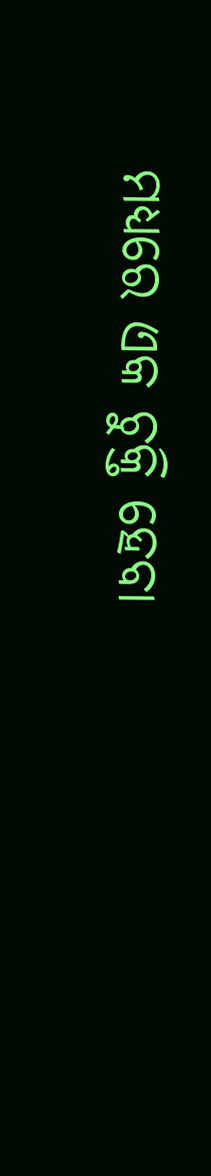ମଧ୍ୟରେ ଏକ ଚୁକ୍ତି ହେବା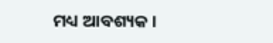ମଧ୍ୟ ଆବଶ୍ୟକ ।